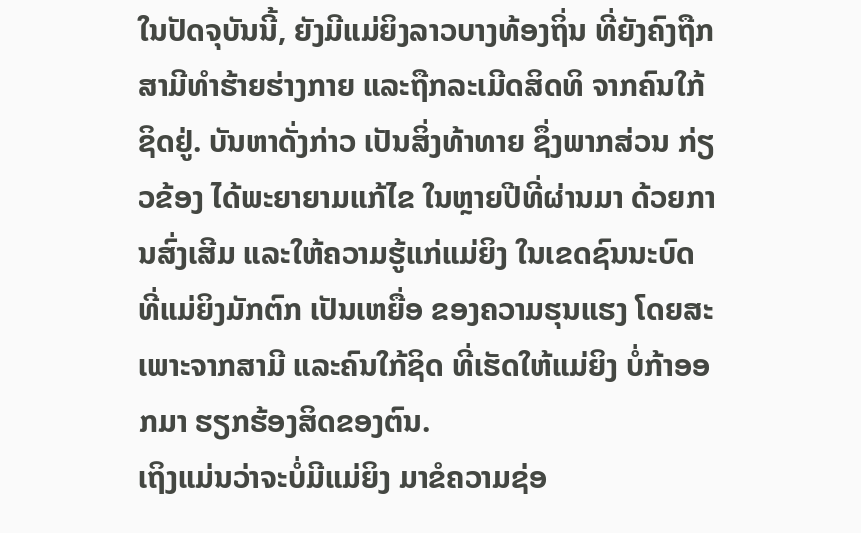ໃນປັດຈຸບັນນີ້, ຍັງມີແມ່ຍິງລາວບາງທ້ອງຖິ່ນ ທີ່ຍັງຄົງຖືກສາມີທຳຮ້າຍຮ່າງກາຍ ແລະຖືກລະເມີດສິດທິ ຈາກຄົນໃກ້ຊິດຢູ່. ບັນຫາດັ່ງກ່າວ ເປັນສິ່ງທ້າທາຍ ຊຶ່ງພາກສ່ວນ ກ່ຽວຂ້ອງ ໄດ້ພະຍາຍາມແກ້ໄຂ ໃນຫຼາຍປີທີ່ຜ່ານມາ ດ້ວຍການສົ່ງເສີມ ແລະໃຫ້ຄວາມຮູ້ແກ່ແມ່ຍິງ ໃນເຂດຊົນນະບົດ ທີ່ແມ່ຍິງມັກຕົກ ເປັນເຫຍື່ອ ຂອງຄວາມຮຸນແຮງ ໂດຍສະເພາະຈາກສາມີ ແລະຄົນໃກ້ຊິດ ທີ່ເຮັດໃຫ້ແມ່ຍິງ ບໍ່ກ້າອອກມາ ຮຽກຮ້ອງສິດຂອງຕົນ.
ເຖິງແມ່ນວ່າຈະບໍ່ມີແມ່ຍິງ ມາຂໍຄວາມຊ່ອ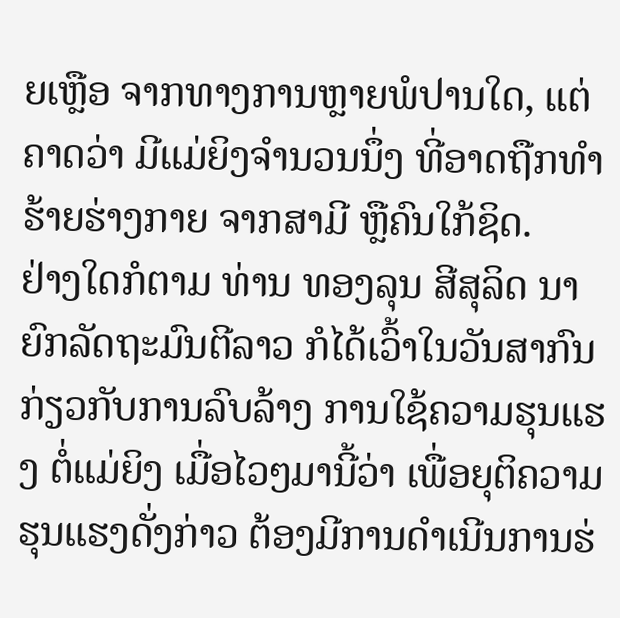ຍເຫຼືອ ຈາກທາງການຫຼາຍພໍປານໃດ, ແຕ່ຄາດວ່າ ມີແມ່ຍິງຈຳນວນນຶ່ງ ທີ່ອາດຖືກທຳຮ້າຍຮ່າງກາຍ ຈາກສາມີ ຫຼືຄົນໃກ້ຊິດ.
ຢ່າງໃດກໍຕາມ ທ່ານ ທອງລຸນ ສີສຸລິດ ນາຍົກລັດຖະມົນຕີລາວ ກໍໄດ້ເວົ້າໃນວັນສາກົນ ກ່ຽວກັບການລົບລ້າງ ການໃຊ້ຄວາມຮຸນແຮງ ຕໍ່ແມ່ຍິງ ເມື່ອໄວໆມານີ້ວ່າ ເພື່ອຍຸຕິຄວາມຮຸນແຮງດັ່ງກ່າວ ຕ້ອງມີການດຳເນີນການຮ່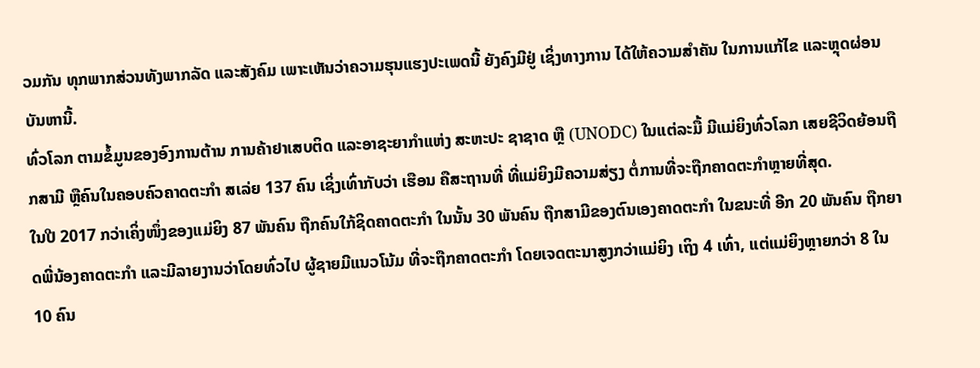ວມກັນ ທຸກພາກສ່ວນທັງພາກລັດ ແລະສັງຄົມ ເພາະເຫັນວ່າຄວາມຮຸນແຮງປະເພດນີ້ ຍັງຄົງມີຢູ່ ເຊິ່ງທາງການ ໄດ້ໃຫ້ຄວາມສຳຄັນ ໃນການແກ້ໄຂ ແລະຫຼຸດຜ່ອນບັນຫານີ້.
ທົ່ວໂລກ ຕາມຂໍ້ມູນຂອງອົງການຕ້ານ ການຄ້າຢາເສບຕິດ ແລະອາຊະຍາກຳແຫ່ງ ສະຫະປະ ຊາຊາດ ຫຼື (UNODC) ໃນແຕ່ລະມື້ ມີແມ່ຍິງທົ່ວໂລກ ເສຍຊີວິດຍ້ອນຖືກສາມີ ຫຼືຄົນໃນຄອບຄົວຄາດຕະກຳ ສເລ່ຍ 137 ຄົນ ເຊິ່ງເທົ່າກັບວ່າ ເຮືອນ ຄືສະຖານທີ່ ທີ່ແມ່ຍິງມີຄວາມສ່ຽງ ຕໍ່ການທີ່ຈະຖືກຄາດຕະກຳຫຼາຍທີ່ສຸດ.
ໃນປີ 2017 ກວ່າເຄິ່ງໜຶ່ງຂອງແມ່ຍິງ 87 ພັນຄົນ ຖືກຄົນໃກ້ຊິດຄາດຕະກຳ ໃນນັ້ນ 30 ພັນຄົນ ຖືກສາມີຂອງຕົນເອງຄາດຕະກຳ ໃນຂນະທີ່ ອີກ 20 ພັນຄົນ ຖືກຍາດພີ່ນ້ອງຄາດຕະກຳ ແລະມີລາຍງານວ່າໂດຍທົ່ວໄປ ຜູ້ຊາຍມີແນວໂນ້ມ ທີ່ຈະຖືກຄາດຕະກຳ ໂດຍເຈດຕະນາສູງກວ່າແມ່ຍິງ ເຖິງ 4 ເທົ່າ, ແຕ່ແມ່ຍິງຫຼາຍກວ່າ 8 ໃນ 10 ຄົນ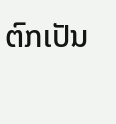ຕົກເປັນ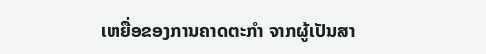ເຫຍື່ອຂອງການຄາດຕະກຳ ຈາກຜູ້ເປັນສາ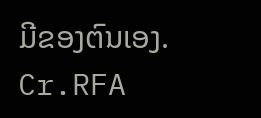ມີຂອງຕົນເອງ.
Cr.RFA